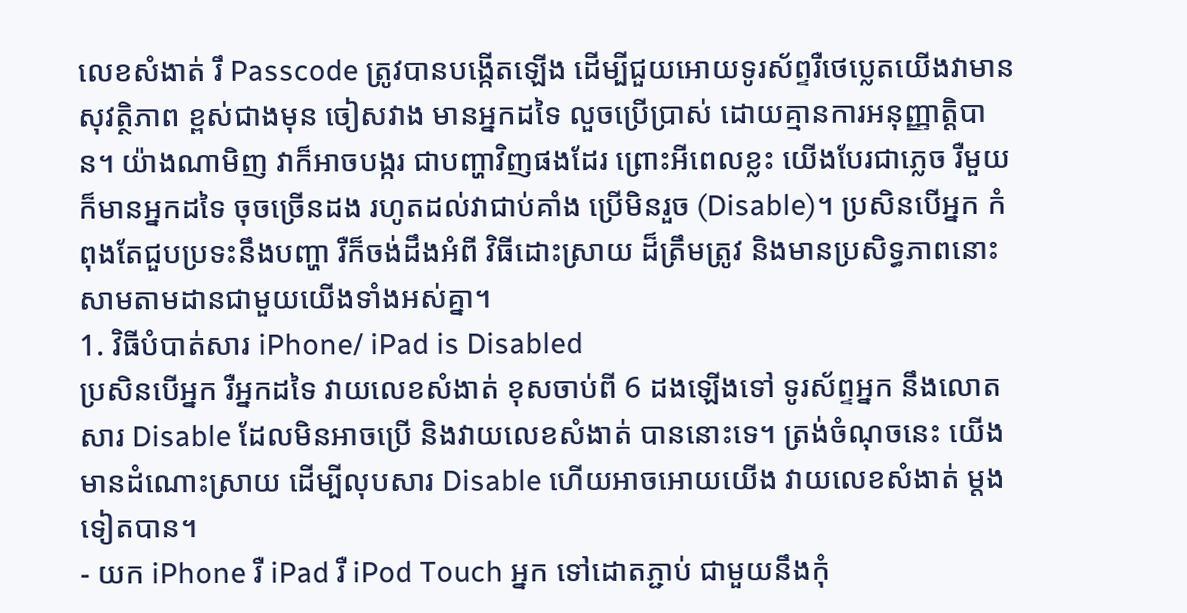លេខសំងាត់ រឹ Passcode ត្រូវបានបង្កើតឡើង ដើម្បីជួយអោយទូរស័ព្ទរឺថេប្លេតយើងវាមានសុវត្ថិភាព ខ្ពស់ជាងមុន ចៀសវាង មានអ្នកដទៃ លួចប្រើប្រាស់ ដោយគ្មានការអនុញ្ញាត្តិបាន។ យ៉ាងណាមិញ វាក៏អាចបង្ករ ជាបញ្ហាវិញផងដែរ ព្រោះអីពេលខ្លះ យើងបែរជាភ្លេច រឺមួយ ក៏មានអ្នកដទៃ ចុចច្រើនដង រហូតដល់វាជាប់គាំង ប្រើមិនរួច (Disable)។ ប្រសិនបើអ្នក កំពុងតែជួបប្រទះនឹងបញ្ហា រឺក៏ចង់ដឹងអំពី វិធីដោះស្រាយ ដ៏ត្រឹមត្រូវ និងមានប្រសិទ្ធភាពនោះ សាមតាមដានជាមួយយើងទាំងអស់គ្នា។
1. វិធីបំបាត់សារ iPhone/ iPad is Disabled
ប្រសិនបើអ្នក រឺអ្នកដទៃ វាយលេខសំងាត់ ខុសចាប់ពី 6 ដងឡើងទៅ ទូរស័ព្ទអ្នក នឹងលោតសារ Disable ដែលមិនអាចប្រើ និងវាយលេខសំងាត់ បាននោះទេ។ ត្រង់ចំណុចនេះ យើងមានដំណោះស្រាយ ដើម្បីលុបសារ Disable ហើយអាចអោយយើង វាយលេខសំងាត់ ម្តងទៀតបាន។
- យក iPhone រឺ iPad រឺ iPod Touch អ្នក ទៅដោតភ្ជាប់ ជាមួយនឹងកុំ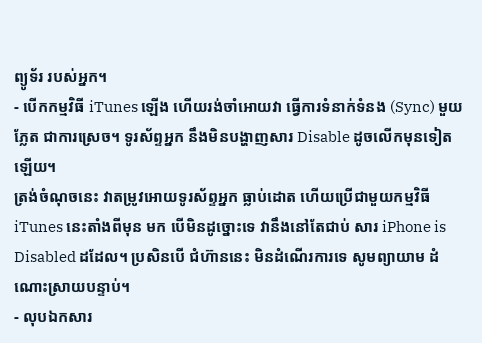ព្យូទ័រ របស់អ្នក។
- បើកកម្មវិធី iTunes ឡើង ហើយរង់ចាំអោយវា ធ្វើការទំនាក់ទំនង (Sync) មួយភ្លែត ជាការស្រេច។ ទូរស័ព្ទអ្នក នឹងមិនបង្ហាញសារ Disable ដូចលើកមុនទៀតឡើយ។
ត្រង់ចំណុចនេះ វាតម្រូវអោយទូរស័ព្ទអ្នក ធ្លាប់ដោត ហើយប្រើជាមួយកម្មវិធី iTunes នេះតាំងពីមុន មក បើមិនដូច្នោះទេ វានឹងនៅតែជាប់ សារ iPhone is Disabled ដដែល។ ប្រសិនបើ ជំហ៊ាននេះ មិនដំណើរការទេ សូមព្យាយាម ដំណោះស្រាយបន្ទាប់។
- លុបឯកសារ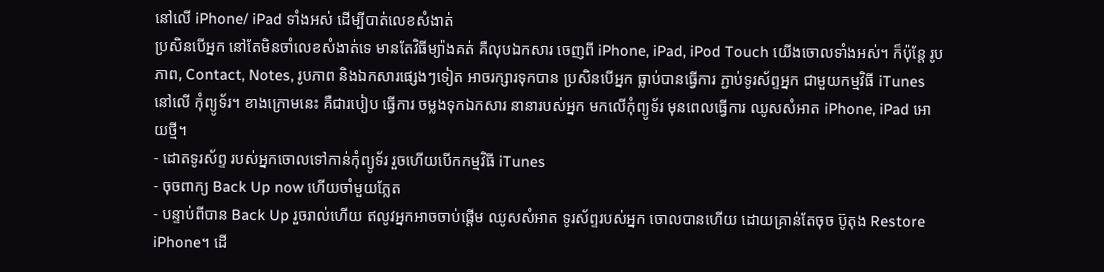នៅលើ iPhone/ iPad ទាំងអស់ ដើម្បីបាត់លេខសំងាត់
ប្រសិនបើអ្នក នៅតែមិនចាំលេខសំងាត់ទេ មានតែវិធីម្យ៉ាងគត់ គឺលុបឯកសារ ចេញពី iPhone, iPad, iPod Touch យើងចោលទាំងអស់។ ក៏ប៉ុន្តែ រូបភាព, Contact, Notes, រូបភាព និងឯកសារផ្សេងៗទៀត អាចរក្សារទុកបាន ប្រសិនបើអ្នក ធ្លាប់បានធ្វើការ ភ្ជាប់ទូរស័ព្ទអ្នក ជាមួយកម្មវិធី iTunes នៅលើ កុំព្យូទ័រ។ ខាងក្រោមនេះ គឺជារបៀប ធ្វើការ ចម្លងទុកឯកសារ នានារបស់អ្នក មកលើកុំព្យូទ័រ មុនពេលធ្វើការ ឈូសសំអាត iPhone, iPad អោយថ្មី។
- ដោតទូរស័ព្ទ របស់អ្នកចោលទៅកាន់កុំព្យូទ័រ រួចហើយបើកកម្មវិធី iTunes
- ចុចពាក្យ Back Up now ហើយចាំមួយភ្លែត
- បន្ទាប់ពីបាន Back Up រួចរាល់ហើយ ឥលូវអ្នកអាចចាប់ផ្តើម ឈូសសំអាត ទូរស័ព្ទរបស់អ្នក ចោលបានហើយ ដោយគ្រាន់តែចុច ប៊ូតុង Restore iPhone។ ដើ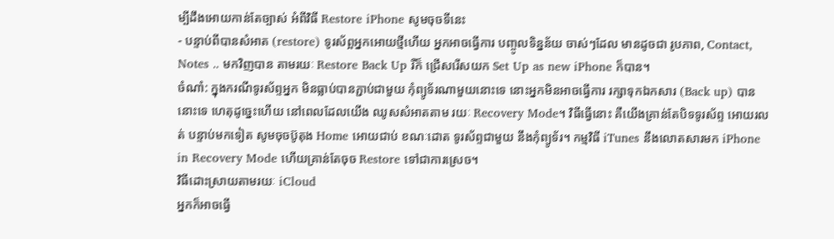ម្បីដឹងអោយកាន់តែច្បាស់ អំពីវិធី Restore iPhone សូមចុចទីនេះ
- បន្ទាប់ពីបានសំអាត (restore) ទូរស័ព្អអ្នកអោយថ្មីហើយ អ្នកអាចធ្វើការ បញ្ចូលទិន្នន័យ ចាស់ៗដែល មានដូចជា រូបភាព, Contact, Notes .. មកវិញបាន តាមរយៈ Restore Back Up រឺក៏ ជ្រើសរើសយក Set Up as new iPhone ក៏បាន។
ចំណាំ: ក្នុងករណីទូរស័ព្ទអ្នក មិនធ្លាប់បានភ្ជាប់ជាមួយ កុំព្យូទ័រណាមួយនោះទេ នោះអ្នកមិនអាចធ្វើការ រក្សាទុកឯកសារ (Back up) បាននោះទេ ហេតុដូច្នេះហើយ នៅពេលដែលយើង ឈូសសំអាតតាម រយៈ Recovery Mode។ វិធីធ្វើនោះ គឺយើងគ្រាន់តែបិទទូរស័ព្ទ អោយរលត់ បន្ទាប់មកទៀត សូមចុចប៊ូតុង Home អោយជាប់ ខណៈដោត ទូរស័ព្ទជាមួយ នឹងកុំព្យូទ័រ។ កម្មវិធី iTunes នឹងលោតសារមក iPhone in Recovery Mode ហើយគ្រាន់តែចុច Restore ទៅជាការស្រេច។
វិធីដោះស្រាយតាមរយៈ iCloud
អ្នកក៏អាចធ្វើ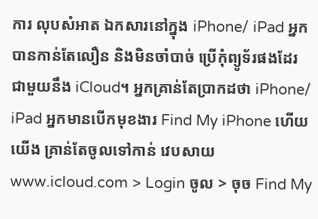ការ លុបសំអាត ឯកសារនៅក្នុង iPhone/ iPad អ្នកបានកាន់តែលឿន និងមិនចាំបាច់ ប្រើកុំព្យូទ័រផងដែរ ជាមួយនឹង iCloud។ អ្នកគ្រាន់តែប្រាកដថា iPhone/ iPad អ្នកមានបើកមុខងារ Find My iPhone ហើយយើង គ្រាន់តែចូលទៅកាន់ វេបសាយ www.icloud.com > Login ចូល > ចុច Find My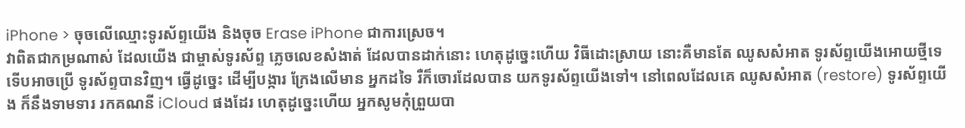iPhone > ចុចលើឈ្មោះទូរស័ព្ទយើង និងចុច Erase iPhone ជាការស្រេច។
វាពិតជាកម្រណាស់ ដែលយើង ជាម្ចាស់ទូរស័ព្ទ ភ្លេចលេខសំងាត់ ដែលបានដាក់នោះ ហេតុដូច្នេះហើយ វិធីដោះស្រាយ នោះគឺមានតែ ឈូសសំអាត ទូរស័ព្ទយើងអោយថ្មីទេ ទើបអាចប្រើ ទូរស័ព្ទបានវិញ។ ធ្វើដូច្នេះ ដើម្បីបង្ការ ក្រែងលើមាន អ្នកដទៃ រឺក៏ចោរដែលបាន យកទូរស័ព្ទយើងទៅ។ នៅពេលដែលគេ ឈូសសំអាត (restore) ទូរស័ព្ទយើង ក៏នឹងទាមទារ រកគណនី iCloud ផងដែរ ហេតុដូច្នេះហើយ អ្នកសូមកុំព្រួយបា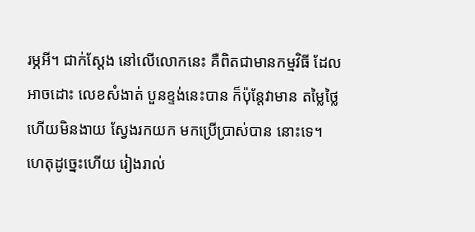រម្ភអី។ ជាក់ស្តែង នៅលើលោកនេះ គឺពិតជាមានកម្មវិធី ដែលអាចដោះ លេខសំងាត់ បួនខ្ទង់នេះបាន ក៏ប៉ុន្តែវាមាន តម្លៃថ្លៃ ហើយមិនងាយ ស្វែងរកយក មកប្រើប្រាស់បាន នោះទេ។ ហេតុដូច្នេះហើយ រៀងរាល់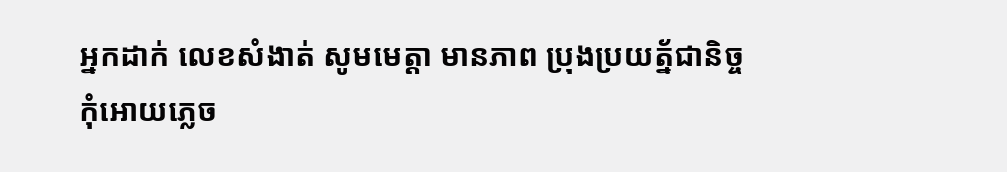អ្នកដាក់ លេខសំងាត់ សូមមេត្តា មានភាព ប្រុងប្រយត័្នជានិច្ច កុំអោយភ្លេច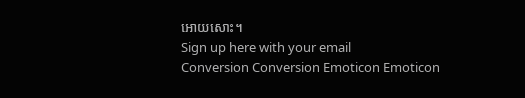អោយសោះ។
Sign up here with your email
Conversion Conversion Emoticon Emoticon